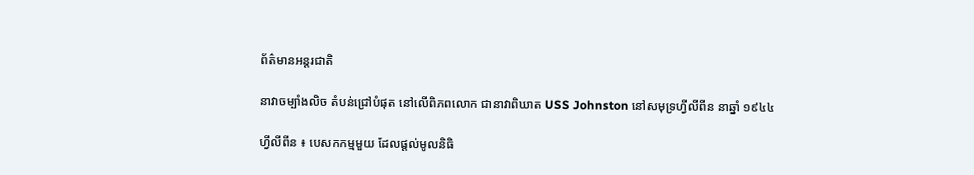ព័ត៌មានអន្តរជាតិ

នាវាចម្បាំងលិច តំបន់ជ្រៅបំផុត នៅលើពិភពលោក ជានាវាពិឃាត USS Johnston នៅសមុទ្រហ្វីលីពីន នាឆ្នាំ ១៩៤៤

ហ្វីលីពីន ៖ បេសកកម្មមួយ ដែលផ្តល់មូលនិធិ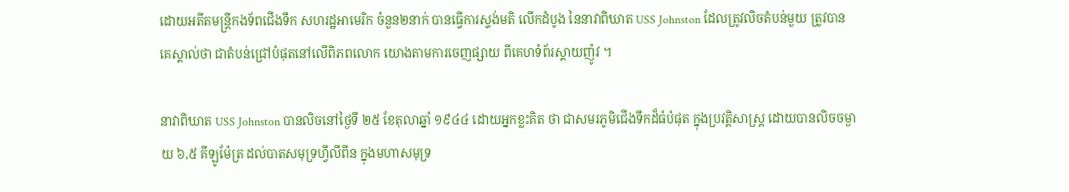ដោយអតីតមន្រ្តីកងទ័ពជើងទឹក សហរដ្ឋអាមេរិក ចំនួន២នាក់ បានធ្វើការស្ទង់មតិ លើកដំបូង នៃនាវាពិឃាត USS Johnston ដែលត្រូវលិចតំបន់មួយ ត្រូវបានគេស្គាល់ថា ជាតំបន់ជ្រៅបំផុតនៅលើពិភពលោក យោងតាមការចេញផ្សាយ ពីគេហទំព័រស្គាយញ៉ូវ ។

នាវាពិឃាត USS Johnston បានលិចនៅថ្ងៃទី ២៥ ខែតុលាឆ្នាំ ១៩៤៤ ដោយអ្នកខ្លះគិត ថា ជាសមរភូមិជើងទឹកដ៏ធំបំផុត ក្នុងប្រវត្តិសាស្ត្រ ដោយបានលិចចម្ងាយ ៦,៥ គីឡូម៉ែត្រ ដល់បាតសមុទ្រហ្វីលីពីន ក្នុងមហាសមុទ្រ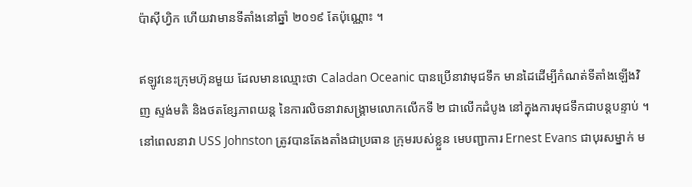ប៉ាស៊ីហ្វិក ហើយវាមានទីតាំងនៅឆ្នាំ ២០១៩ តែប៉ុណ្ណោះ ។

ឥឡូវនេះក្រុមហ៊ុនមួយ ដែលមានឈ្មោះថា Caladan Oceanic បានប្រើនាវាមុជទឹក មានដៃដើម្បីកំណត់ទីតាំងឡើងវិញ ស្ទង់មតិ និងថតខ្សែភាពយន្ត នៃការលិចនាវាសង្រ្គាមលោកលើកទី ២ ជាលើកដំបូង នៅក្នុងការមុជទឹកជាបន្តបន្ទាប់ ។ នៅពេលនាវា USS Johnston ត្រូវបានតែងតាំងជាប្រធាន ក្រុមរបស់ខ្លួន មេបញ្ជាការ Ernest Evans ជាបុរសម្នាក់ ម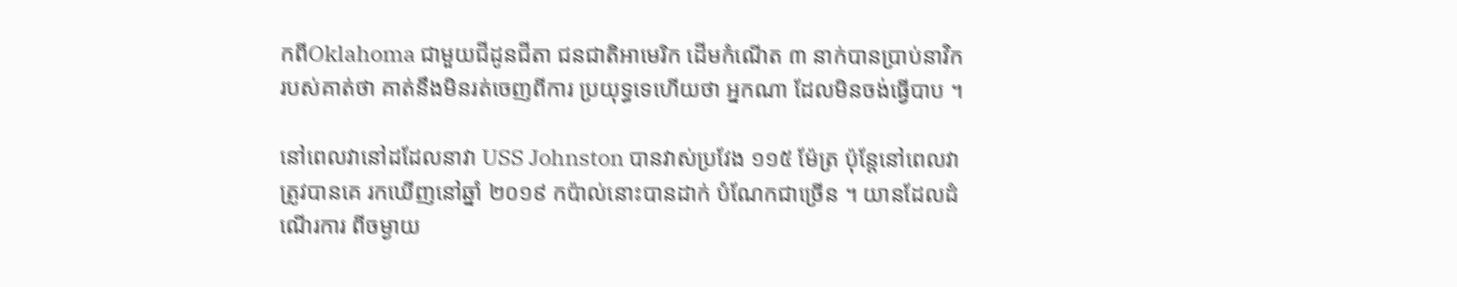កពីOklahoma ជាមួយជីដូនជីតា ជនជាតិអាមេរិក ដើមកំណើត ៣ នាក់បានប្រាប់នាវិក របស់គាត់ថា គាត់នឹងមិនរត់ចេញពីការ ប្រយុទ្ធទេហើយថា អ្នកណា ដែលមិនចង់ធ្វើបាប ។

នៅពេលវានៅដដែលនាវា USS Johnston បានវាស់ប្រវែង ១១៥ ម៉ែត្រ ប៉ុន្តែនៅពេលវាត្រូវបានគេ រកឃើញនៅឆ្នាំ ២០១៩ កប៉ាល់នោះបានដាក់ បំណែកជាច្រើន ។ យានដែលដំណើរការ ពីចម្ងាយ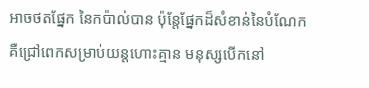អាចថតផ្នែក នៃកប៉ាល់បាន ប៉ុន្តែផ្នែកដ៏សំខាន់នៃបំណែក គឺជ្រៅពេកសម្រាប់យន្តហោះគ្មាន មនុស្សបើកនៅ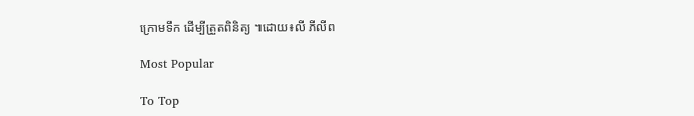ក្រោមទឹក ដើម្បីត្រួតពិនិត្យ ៕ដោយ៖លី ភីលីព

Most Popular

To Top